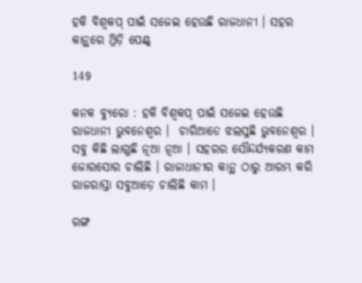ହକି ବିଶ୍ୱକପ୍ ପାଇଁ ସଜେଇ ହେଉଛି ରାଜଧାନୀ । ସହର କାନ୍ଥରେ ଥ୍ରିଡ଼ି ପେଣ୍ଟ୍

149

କନକ ବ୍ୟୁରୋ : ହକି ବିଶ୍ୱକପ୍ ପାଇଁ ସଜେଇ ହେଉଛି ରାଜଧାନୀ ଭୁବନେଶ୍ୱର ।  ଚାରିଆଡେ ଝଲସୁଛି ଭୁବନେଶ୍ୱର । ସବୁ କିଛି ଲାଗୁଛି ନୂଆ ନୂଆ । ସହରର ସୌନ୍ଦର୍ଯ୍ୟକରଣ କାମ ଜୋରସୋର ଚାଲିଛି । ରାଜାଧାନୀର କାନ୍ଥ ଠାରୁ ଆରମ୍ଭ କରି ରାଜରାସ୍ତା ସବୁଆଡ଼େ ଚାଲିଛି କାମ ।

ରଙ୍ଗ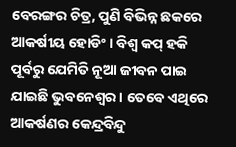ବେରଙ୍ଗର ଚିତ୍ର, ପୁଣି ବିଭିନ୍ନ ଛକରେ ଆକର୍ଷୀୟ ହୋଡିଂ । ବିଶ୍ୱ କପ୍ ହକି ପୂର୍ବରୁ ଯେମିତି ନୂଆ ଜୀବନ ପାଇ ଯାଇଛି ଭୁବନେଶ୍ୱର । ତେବେ ଏଥିରେ ଆକର୍ଷଣର କେନ୍ଦ୍ରବିନ୍ଦୁ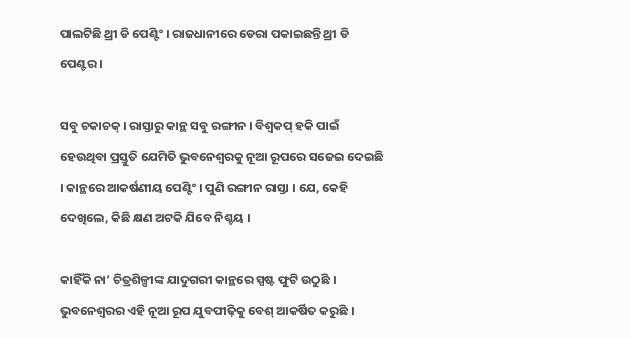ପାଲଟିଛି ଥ୍ରୀ ଡି ପେଣ୍ଟିଂ । ରାଜଧାନୀରେ ଡେରା ପକାଇଛନ୍ତି ଥ୍ରୀ ଡି ପେଣ୍ଟର ।

ସବୁ ଚକାଚକ୍ । ରାସ୍ତାରୁ କାନ୍ଥ ସବୁ ରଙ୍ଗୀନ । ବିଶ୍ୱକପ୍ ହକି ପାଇଁ ହେଉଥିବା ପ୍ରସ୍ତୁତି ଯେମିତି ଭୁବନେଶ୍ୱରକୁ ନୂଆ ରୂପରେ ସଜେଇ ଦେଇଛି । କାନ୍ଥରେ ଆକର୍ଷଣୀୟ ପେଣ୍ଟିଂ । ପୁଣି ରଙ୍ଗୀନ ରାସ୍ତା । ଯେ, କେହି ଦେଖିଲେ, କିଛି କ୍ଷଣ ଅଟକି ଯିବେ ନିଶ୍ଚୟ ।

କାହିଁକି ନା’ ଚିତ୍ରଶିଳ୍ପୀଙ୍କ ଯାଦୁଗରୀ କାନ୍ଥରେ ସ୍ପଷ୍ଟ ଫୁଟି ଉଠୁଛି । ଭୁବନେଶ୍ୱରର ଏହି ନୂଆ ରୂପ ଯୁବପୀଢ଼ିକୁ ବେଶ୍ ଆକର୍ଷିତ କରୁଛି ।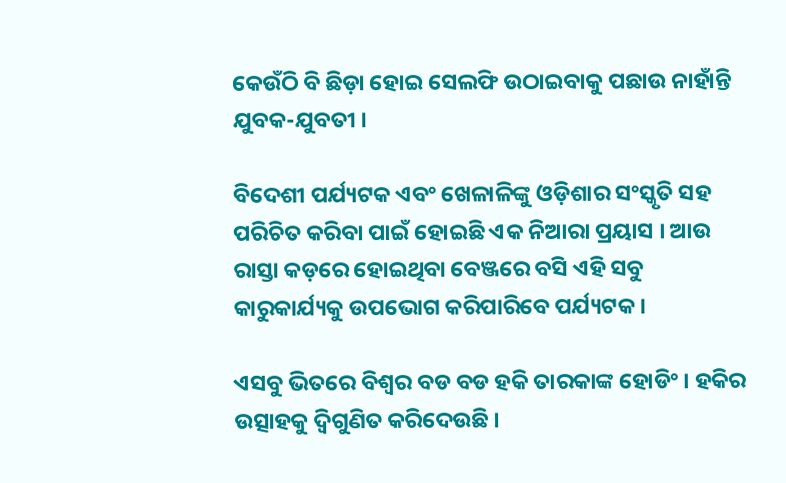କେଉଁଠି ବି ଛିଡ଼ା ହୋଇ ସେଲଫି ଉଠାଇବାକୁ ପଛାଉ ନାହାଁନ୍ତି ଯୁବକ-ଯୁବତୀ ।

ବିଦେଶୀ ପର୍ଯ୍ୟଟକ ଏବଂ ଖେଳାଳିଙ୍କୁ ଓଡ଼ିଶାର ସଂସ୍କୃତି ସହ ପରିଚିତ କରିବା ପାଇଁ ହୋଇଛି ଏକ ନିଆରା ପ୍ରୟାସ । ଆଉ ରାସ୍ତା କଡ଼ରେ ହୋଇଥିବା ବେଞ୍ଜରେ ବସି ଏହି ସବୁ କାରୁକାର୍ଯ୍ୟକୁ ଉପଭୋଗ କରିପାରିବେ ପର୍ଯ୍ୟଟକ ।

ଏସବୁ ଭିତରେ ବିଶ୍ୱର ବଡ ବଡ ହକି ତାରକାଙ୍କ ହୋଡିଂ । ହକିର ଉତ୍ସାହକୁ ଦ୍ୱିଗୁଣିତ କରିଦେଉଛି ।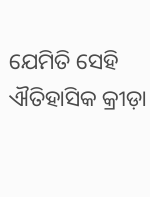ଯେମିତି ସେହି ଐତିହାସିକ କ୍ରୀଡ଼ା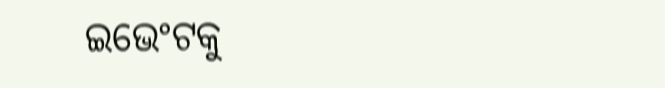ଇଭେଂଟକୁ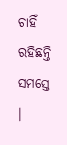ଚାହିଁ ରହିଛନ୍ତି ସମସ୍ତେ ।